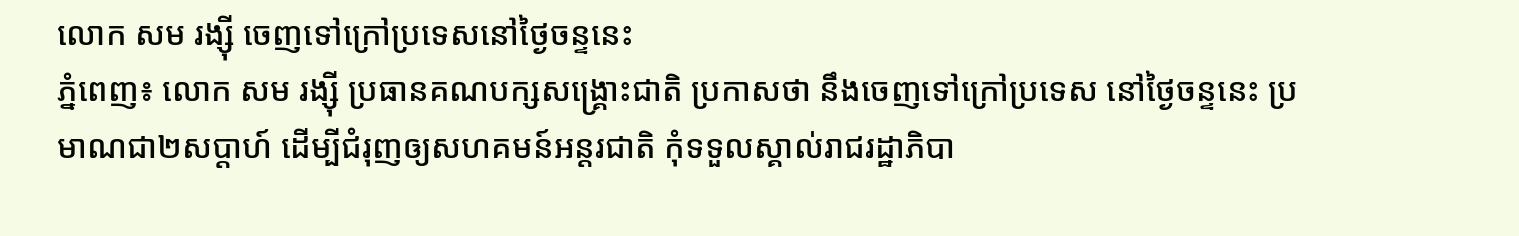លោក សម រង្ស៊ី ចេញទៅក្រៅប្រទេសនៅថ្ងៃចន្ទនេះ
ភ្នំពេញ៖ លោក សម រង្ស៊ី ប្រធានគណបក្សសង្គ្រោះជាតិ ប្រកាសថា នឹងចេញទៅក្រៅប្រទេស នៅថ្ងៃចន្ទនេះ ប្រមាណជា២សប្តាហ៍ ដើម្បីជំរុញឲ្យសហគមន៍អន្តរជាតិ កុំទទួលស្គាល់រាជរដ្ឋាភិបា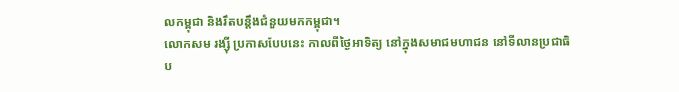លកម្ពុជា និងរឹតបន្តឹងជំនួយមកកម្ពុជា។
លោកសម រង្ស៊ី ប្រកាសបែបនេះ កាលពីថ្ងៃអាទិត្យ នៅក្នុងសមាជមហាជន នៅទីលានប្រជាធិប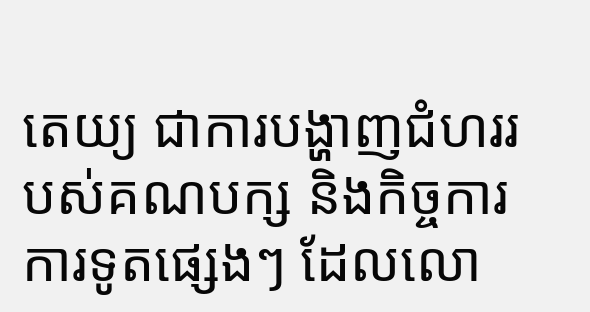តេយ្យ ជាការបង្ហាញជំហររបស់គណបក្ស និងកិច្ចការការទូតផ្សេងៗ ដែលលោ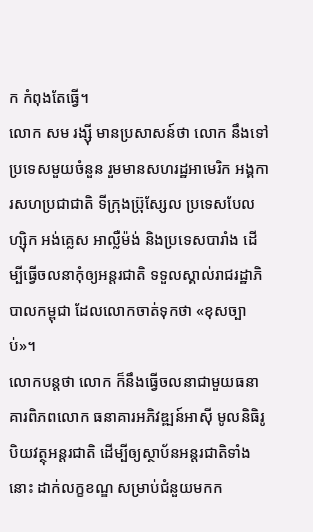ក កំពុងតែធ្វើ។
លោក សម រង្ស៊ី មានប្រសាសន៍ថា លោក នឹងទៅប្រទេសមួយចំនួន រួមមានសហរដ្ឋអាមេរិក អង្គការសហប្រជាជាតិ ទីក្រុងប្រ៊ុស្សែល ប្រទេសបែលហ្ស៊ិក អង់គ្លេស អាល្លឺម៉ង់ និងប្រទេសបារាំង ដើម្បីធ្វើចលនាកុំឲ្យអន្តរជាតិ ទទួលស្គាល់រាជរដ្ឋាភិបាលកម្ពុជា ដែលលោកចាត់ទុកថា «ខុសច្បាប់»។
លោកបន្តថា លោក ក៏នឹងធ្វើចលនាជាមួយធនាគារពិភពលោក ធនាគារអភិវឌ្ឍន៍អាស៊ី មូលនិធិរូបិយវត្ថុអន្តរជាតិ ដើម្បីឲ្យស្ថាប័នអន្តរជាតិទាំងនោះ ដាក់លក្ខខណ្ឌ សម្រាប់ជំនួយមកក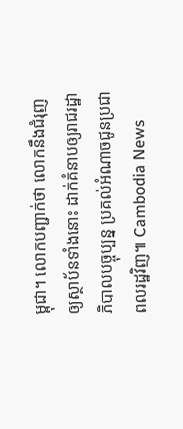ម្ពុជា។ លោកបញ្ជាក់ថា លោកនឹងជំរុញឲ្យស្ថាប័នទាំងនោះ ដាក់គំនាបឲ្យរាជរដ្ឋាភិបាលបច្ចុប្បន្ន ប្រគល់អំណាចជូនប្រជាពលរដ្ឋវិញ៕ Cambodia News